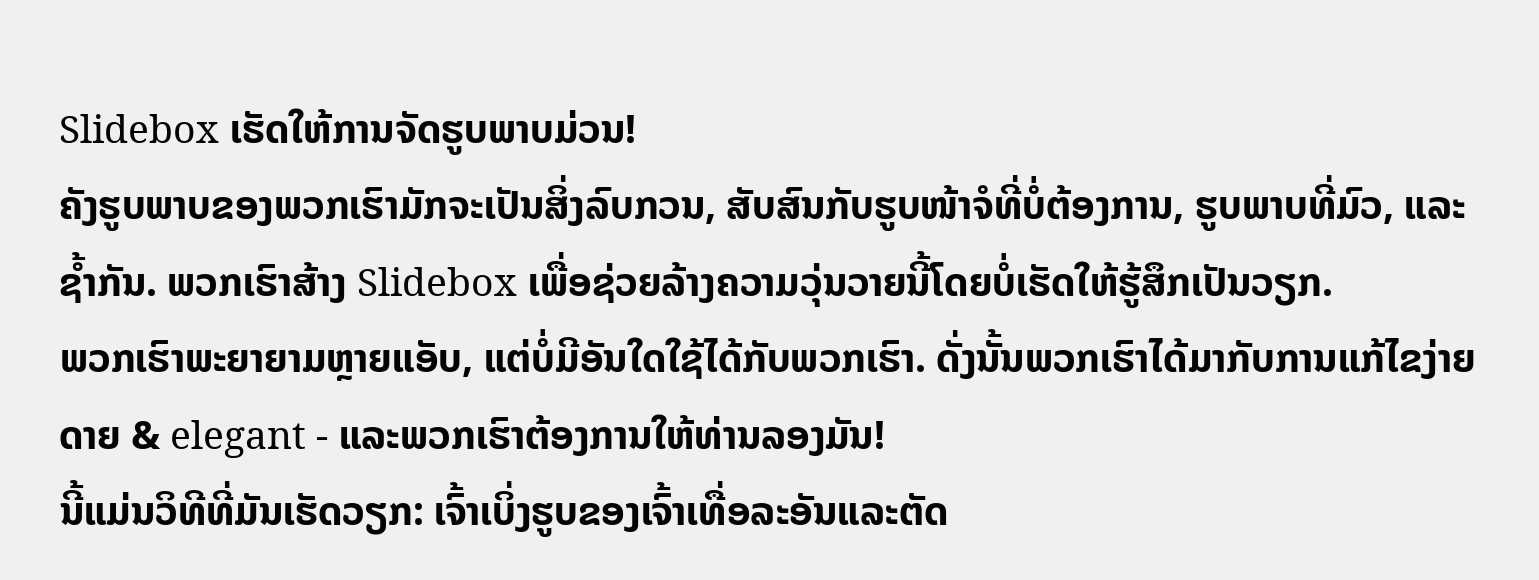Slidebox ເຮັດໃຫ້ການຈັດຮູບພາບມ່ວນ!
ຄັງຮູບພາບຂອງພວກເຮົາມັກຈະເປັນສິ່ງລົບກວນ, ສັບສົນກັບຮູບໜ້າຈໍທີ່ບໍ່ຕ້ອງການ, ຮູບພາບທີ່ມົວ, ແລະຊໍ້າກັນ. ພວກເຮົາສ້າງ Slidebox ເພື່ອຊ່ວຍລ້າງຄວາມວຸ່ນວາຍນີ້ໂດຍບໍ່ເຮັດໃຫ້ຮູ້ສຶກເປັນວຽກ.
ພວກເຮົາພະຍາຍາມຫຼາຍແອັບ, ແຕ່ບໍ່ມີອັນໃດໃຊ້ໄດ້ກັບພວກເຮົາ. ດັ່ງນັ້ນພວກເຮົາໄດ້ມາກັບການແກ້ໄຂງ່າຍດາຍ & elegant - ແລະພວກເຮົາຕ້ອງການໃຫ້ທ່ານລອງມັນ!
ນີ້ແມ່ນວິທີທີ່ມັນເຮັດວຽກ: ເຈົ້າເບິ່ງຮູບຂອງເຈົ້າເທື່ອລະອັນແລະຕັດ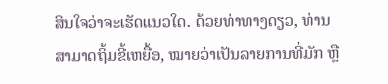ສິນໃຈວ່າຈະເຮັດແນວໃດ. ດ້ວຍທ່າທາງດຽວ, ທ່ານສາມາດຖິ້ມຂີ້ເຫຍື້ອ, ໝາຍວ່າເປັນລາຍການທີ່ມັກ ຫຼື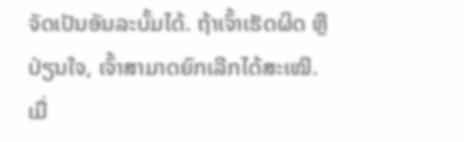ຈັດເປັນອັນລະບັ້ມໄດ້. ຖ້າເຈົ້າເຮັດຜິດ ຫຼືປ່ຽນໃຈ, ເຈົ້າສາມາດຍົກເລີກໄດ້ສະເໝີ. ເມື່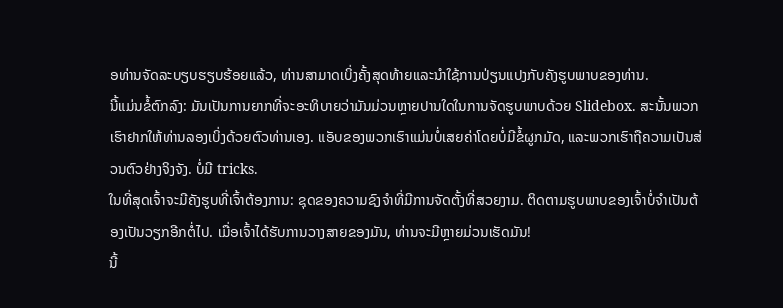ອທ່ານຈັດລະບຽບຮຽບຮ້ອຍແລ້ວ, ທ່ານສາມາດເບິ່ງຄັ້ງສຸດທ້າຍແລະນໍາໃຊ້ການປ່ຽນແປງກັບຄັງຮູບພາບຂອງທ່ານ.
ນີ້ແມ່ນຂໍ້ຕົກລົງ: ມັນເປັນການຍາກທີ່ຈະອະທິບາຍວ່າມັນມ່ວນຫຼາຍປານໃດໃນການຈັດຮູບພາບດ້ວຍ Slidebox. ສະນັ້ນພວກເຮົາຢາກໃຫ້ທ່ານລອງເບິ່ງດ້ວຍຕົວທ່ານເອງ. ແອັບຂອງພວກເຮົາແມ່ນບໍ່ເສຍຄ່າໂດຍບໍ່ມີຂໍ້ຜູກມັດ, ແລະພວກເຮົາຖືຄວາມເປັນສ່ວນຕົວຢ່າງຈິງຈັງ. ບໍ່ມີ tricks.
ໃນທີ່ສຸດເຈົ້າຈະມີຄັງຮູບທີ່ເຈົ້າຕ້ອງການ: ຊຸດຂອງຄວາມຊົງຈໍາທີ່ມີການຈັດຕັ້ງທີ່ສວຍງາມ. ຕິດຕາມຮູບພາບຂອງເຈົ້າບໍ່ຈຳເປັນຕ້ອງເປັນວຽກອີກຕໍ່ໄປ. ເມື່ອເຈົ້າໄດ້ຮັບການວາງສາຍຂອງມັນ, ທ່ານຈະມີຫຼາຍມ່ວນເຮັດມັນ!
ນີ້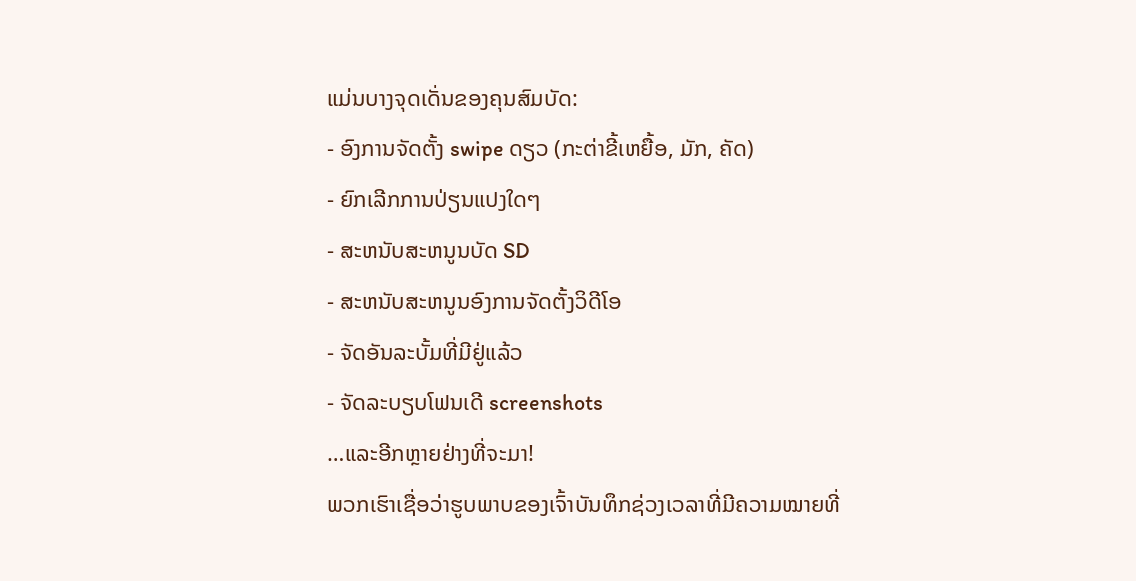ແມ່ນບາງຈຸດເດັ່ນຂອງຄຸນສົມບັດ:
- ອົງການຈັດຕັ້ງ swipe ດຽວ (ກະຕ່າຂີ້ເຫຍື້ອ, ມັກ, ຄັດ)
- ຍົກເລີກການປ່ຽນແປງໃດໆ
- ສະຫນັບສະຫນູນບັດ SD
- ສະຫນັບສະຫນູນອົງການຈັດຕັ້ງວິດີໂອ
- ຈັດອັນລະບັ້ມທີ່ມີຢູ່ແລ້ວ
- ຈັດລະບຽບໂຟນເດີ screenshots
…ແລະອີກຫຼາຍຢ່າງທີ່ຈະມາ!
ພວກເຮົາເຊື່ອວ່າຮູບພາບຂອງເຈົ້າບັນທຶກຊ່ວງເວລາທີ່ມີຄວາມໝາຍທີ່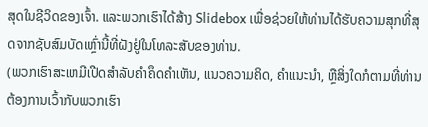ສຸດໃນຊີວິດຂອງເຈົ້າ. ແລະພວກເຮົາໄດ້ສ້າງ Slidebox ເພື່ອຊ່ວຍໃຫ້ທ່ານໄດ້ຮັບຄວາມສຸກທີ່ສຸດຈາກຊັບສົມບັດເຫຼົ່ານີ້ທີ່ຝັງຢູ່ໃນໂທລະສັບຂອງທ່ານ.
(ພວກເຮົາສະເຫມີເປີດສໍາລັບຄໍາຄຶດຄໍາເຫັນ, ແນວຄວາມຄິດ, ຄໍາແນະນໍາ, ຫຼືສິ່ງໃດກໍຕາມທີ່ທ່ານຕ້ອງການເວົ້າກັບພວກເຮົາ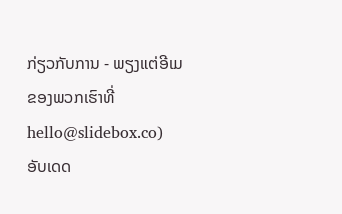ກ່ຽວກັບການ - ພຽງແຕ່ອີເມຂອງພວກເຮົາທີ່ hello@slidebox.co)
ອັບເດດ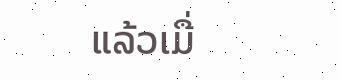ແລ້ວເມື່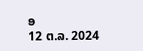ອ
12 ຕ.ລ. 2024